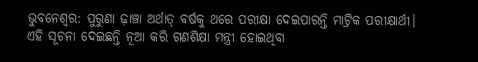ଭୁବନେଶ୍ୱର: ପୁରୁଣା ଢ଼ାଞ୍ଚା ଅର୍ଥାତ୍ ବର୍ଷକୁ ଥରେ ପରୀକ୍ଷା ଦେଇପାରନ୍ତି ମାଟ୍ରିକ ପରୀକ୍ଷାର୍ଥୀ। ଏହି ସୂଚନା ଦେଇଛନ୍ତି ନୂଆ କରି ଗଣଶିକ୍ଷା ମନ୍ତ୍ରୀ ହୋଇଥିବା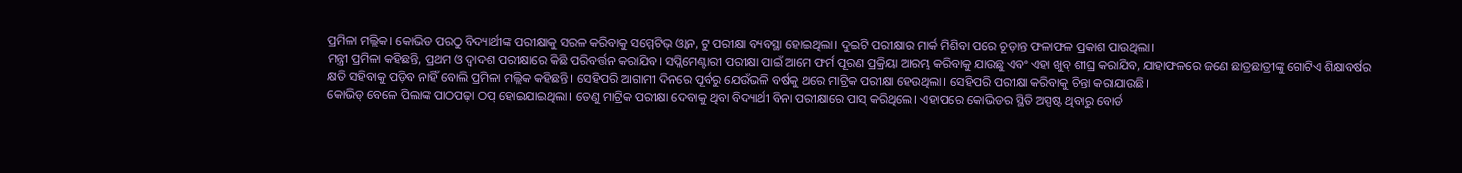ପ୍ରମିଳା ମଲ୍ଲିକ। କୋଭିଡ ପରଠୁ ବିଦ୍ୟାର୍ଥୀଙ୍କ ପରୀକ୍ଷାକୁ ସରଳ କରିବାକୁ ସମ୍ମେଟିଭ୍ ଓ୍ୱାନ, ଟୁ ପରୀକ୍ଷା ବ୍ୟବସ୍ଥା ହୋଇଥିଲା। ଦୁଇଟି ପରୀକ୍ଷାର ମାର୍କ ମିଶିବା ପରେ ଚୂଡ଼ାନ୍ତ ଫଳାଫଳ ପ୍ରକାଶ ପାଉଥିଲା।
ମନ୍ତ୍ରୀ ପ୍ରମିଳା କହିଛନ୍ତି, ପ୍ରଥମ ଓ ଦ୍ୱାଦଶ ପରୀକ୍ଷାରେ କିଛି ପରିବର୍ତ୍ତନ କରାଯିବ। ସପ୍ଲିମେଣ୍ଟାରୀ ପରୀକ୍ଷା ପାଇଁ ଆମେ ଫର୍ମ ପୂରଣ ପ୍ରକ୍ରିୟା ଆରମ୍ଭ କରିବାକୁ ଯାଉଛୁ ଏବଂ ଏହା ଖୁବ୍ ଶୀଘ୍ର କରାଯିବ, ଯାହାଫଳରେ ଜଣେ ଛାତ୍ରଛାତ୍ରୀଙ୍କୁ ଗୋଟିଏ ଶିକ୍ଷାବର୍ଷର କ୍ଷତି ସହିବାକୁ ପଡ଼ିବ ନାହିଁ ବୋଲି ପ୍ରମିଳା ମଲ୍ଲିକ କହିଛନ୍ତି। ସେହିପରି ଆଗାମୀ ଦିନରେ ପୂର୍ବରୁ ଯେଉଁଭଳି ବର୍ଷକୁ ଥରେ ମାଟ୍ରିକ ପରୀକ୍ଷା ହେଉଥିଲା। ସେହିପରି ପରୀକ୍ଷା କରିବାକୁ ଚିନ୍ତା କରାଯାଉଛି।
କୋଭିଡ୍ ବେଳେ ପିଲାଙ୍କ ପାଠପଢ଼ା ଠପ୍ ହୋଇଯାଇଥିଲା। ତେଣୁ ମାଟ୍ରିକ ପରୀକ୍ଷା ଦେବାକୁ ଥିବା ବିଦ୍ୟାର୍ଥୀ ବିନା ପରୀକ୍ଷାରେ ପାସ୍ କରିଥିଲେ। ଏହାପରେ କୋଭିଡର ସ୍ଥିତି ଅସ୍ପଷ୍ଟ ଥିବାରୁ ବୋର୍ଡ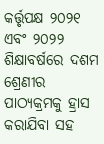କର୍ତ୍ତୃପକ୍ଷ ୨୦୨୧ ଏବଂ ୨୦୨୨ ଶିକ୍ଷାବର୍ଷରେ ଦଶମ ଶ୍ରେଣୀର ପାଠ୍ୟକ୍ରମକୁ ହ୍ରାସ କରାଯିବା ସହ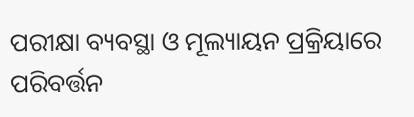ପରୀକ୍ଷା ବ୍ୟବସ୍ଥା ଓ ମୂଲ୍ୟାୟନ ପ୍ରକ୍ରିୟାରେ ପରିବର୍ତ୍ତନ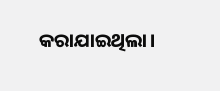କରାଯାଇଥିଲା।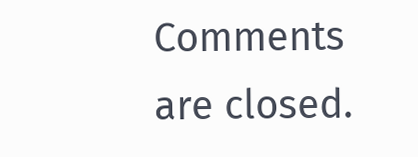Comments are closed.